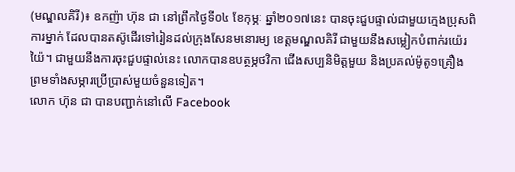(មណ្ឌលគិរី)៖ ឧកញ៉ា ហ៊ុន ជា នៅព្រឹកថ្ងៃទី០៤ ខែកុម្ភៈ ឆ្នាំ២០១៧នេះ បានចុះជួបផ្ទាល់ជាមួយក្មេងប្រុសពិការម្នាក់ ដែលបានតស៊ូដើរទៅរៀនដល់ក្រុងសែនមនោរម្យ ខេត្តមណ្ឌលគិរី ជាមួយនឹងសម្លៀកបំពាក់រយ៉េរយ៉ៃ។ ជាមួយនឹងការចុះជួបផ្ទាល់នេះ លោកបានឧបត្ថម្ភថវិកា ជើងសប្បនិមិត្តមួយ និងប្រគល់ម៉ូតូ១គ្រឿង ព្រមទាំងសម្ភារប្រើប្រាស់មួយចំនួនទៀត។
លោក ហ៊ុន ជា បានបញ្ជាក់នៅលើ Facebook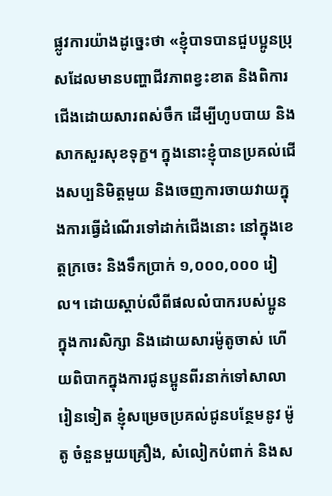ផ្លូវការយ៉ាងដូច្នេះថា «ខ្ញុំបាទបានជួបប្អូនប្រុសដែលមានបញ្ហាជីវភាពខ្វះខាត និងពិការជើងដោយសារពស់ចឹក ដើម្បីហូបបាយ និងសាកសួរសុខទុក្ខ។ ក្នុងនោះខ្ញុំបានប្រគល់ជើងសប្បនិមិត្តមួយ និងចេញការចាយវាយក្នុងការធ្វើដំណើរទៅដាក់ជើងនោះ នៅក្នុងខេត្តក្រចេះ និងទឹកប្រាក់ ១,០០០,០០០ រៀល។ ដោយស្ដាប់លឺពីផលលំបាករបស់ប្អូន ក្នុងការសិក្សា និងដោយសារម៉ូតូចាស់ ហើយពិបាកក្នុងការជូនប្អូនពីរនាក់ទៅសាលារៀនទៀត ខ្ញុំសម្រេចប្រគល់ជូនបន្ថែមនូវ ម៉ូតូ ចំនួនមួយគ្រឿង, សំលៀកបំពាក់ និងស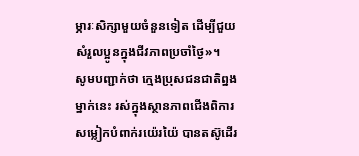ម្ភារៈសិក្សាមួយចំនួនទៀត ដើម្បីជួយសំរួលប្អូនក្នុងជីវភាពប្រចាំថ្ងៃ»។
សូមបញ្ជាក់ថា ក្មេងប្រុសជនជាតិព្នងម្នាក់នេះ រស់ក្នុងស្ថានភាពជើងពិការ សម្លៀកបំពាក់រយ៉េរយ៉ៃ បានតស៊ូដើរ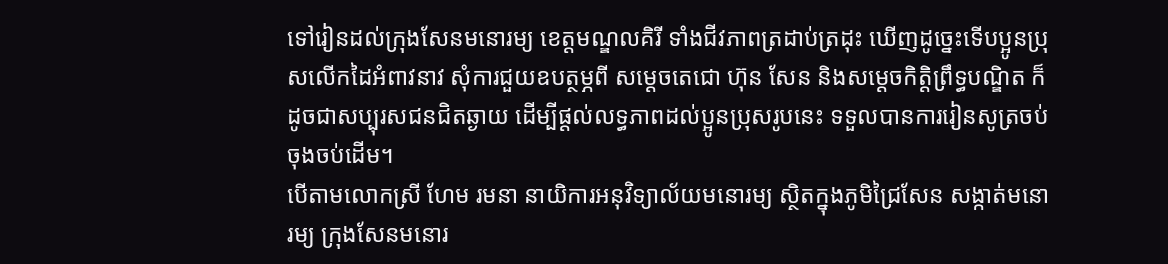ទៅរៀនដល់ក្រុងសែនមនោរម្យ ខេត្តមណ្ឌលគិរី ទាំងជីវភាពត្រដាប់ត្រដុះ ឃើញដូច្នេះទើបប្អូនប្រុសលើកដៃអំពាវនាវ សុំការជួយឧបត្ថម្ភពី សម្ដេចតេជោ ហ៊ុន សែន និងសម្ដេចកិត្តិព្រឹទ្ធបណ្ឌិត ក៏ដូចជាសប្បុរសជនជិតឆ្ងាយ ដើម្បីផ្ដល់លទ្ធភាពដល់ប្អូនប្រុសរូបនេះ ទទួលបានការរៀនសូត្រចប់ចុងចប់ដើម។
បើតាមលោកស្រី ហែម រមនា នាយិការអនុវិទ្យាល័យមនោរម្យ ស្ថិតក្នុងភូមិជ្រៃសែន សង្កាត់មនោរម្យ ក្រុងសែនមនោរ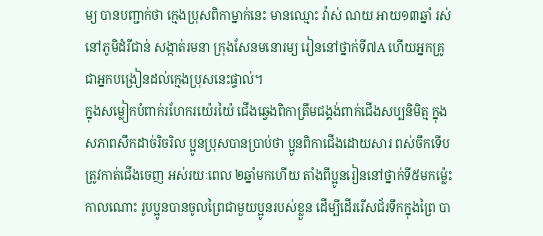ម្យ បានបញ្ជាក់ថា ក្មេងប្រុសពិកាម្នាក់នេះ មានឈ្មោះ វ៉ាស់ ណយ អាយ១៣ឆ្នាំ រស់នៅភូមិដំរីជាន់ សង្កាត់រមនា ក្រុងសែនមនោរម្យ រៀននៅថ្នាក់ទី៧A ហើយអ្នកគ្រូជាអ្នកបង្រៀនដល់ក្មេងប្រុសនេះផ្ទាល់។
ក្នុងសម្លៀកបំពាក់រហែករយ៉េរយ៉ៃ ជើងឆ្វេងពិកាត្រឹមជង្គង់ពាក់ជើងសប្បនិមិត្ម ក្នុងសភាពសឹកដាច់រិចរិល ប្អូនប្រុសបានប្រាប់ថា ប្អូនពិកាជើងដោយសារ ពស់ចឹកទើបត្រូវកាត់ជើងចេញ អស់រយៈពេល ២ឆ្នាំមកហើយ តាំងពីប្អូនរៀននៅថ្នាក់ទី៥មកម្ល៉េះ កាលណោះ រូបប្អូនបានចូលព្រៃជាមួយប្អូនរបស់ខ្លួន ដើម្បីដើររើសជ័រទឹកក្នុងព្រៃ បា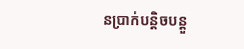នប្រាក់បន្តិចបន្តួ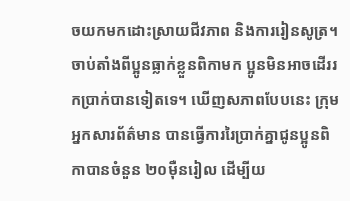ចយកមកដោះស្រាយជីវភាព និងការរៀនសូត្រ។ ចាប់តាំងពីប្អូនធ្លាក់ខ្លួនពិកាមក ប្អូនមិនអាចដើររកប្រាក់បានទៀតទេ។ ឃើញសភាពបែបនេះ ក្រុមអ្នកសារព័ត៌មាន បានធ្វើការរៃប្រាក់គ្នាជូនប្អូនពិកាបានចំនួន ២០ម៉ឺនរៀល ដើម្បីយ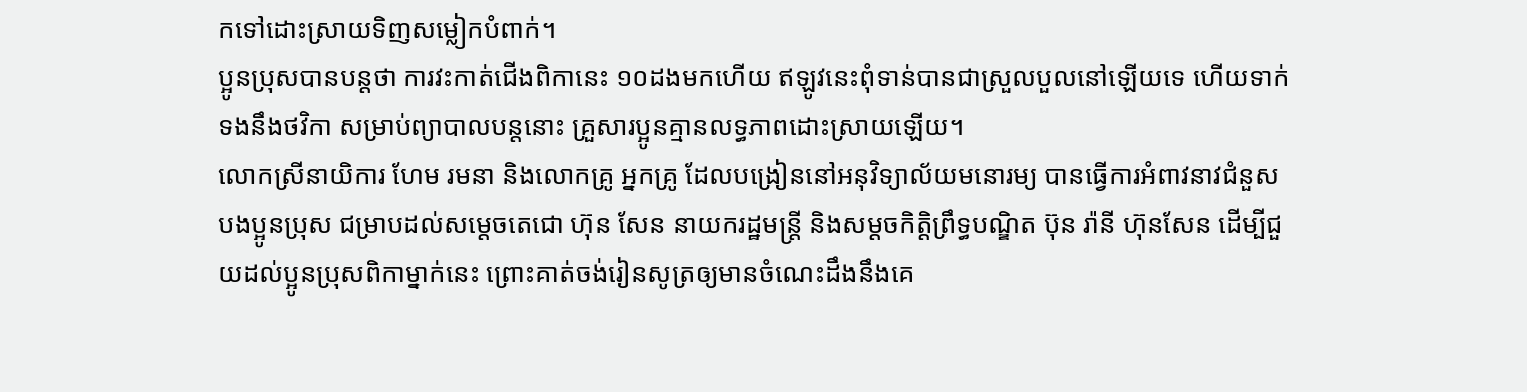កទៅដោះស្រាយទិញសម្លៀកបំពាក់។
ប្អូនប្រុសបានបន្តថា ការវះកាត់ជើងពិកានេះ ១០ដងមកហើយ ឥឡូវនេះពុំទាន់បានជាស្រួលបួលនៅឡើយទេ ហើយទាក់ទងនឹងថវិកា សម្រាប់ព្យាបាលបន្តនោះ គ្រួសារប្អូនគ្មានលទ្ធភាពដោះស្រាយឡើយ។
លោកស្រីនាយិការ ហែម រមនា និងលោកគ្រូ អ្នកគ្រូ ដែលបង្រៀននៅអនុវិទ្យាល័យមនោរម្យ បានធ្វើការអំពាវនាវជំនួសបងប្អូនប្រុស ជម្រាបដល់សម្តេចតេជោ ហ៊ុន សែន នាយករដ្ឋមន្រ្តី និងសម្ដចកិត្តិព្រឹទ្ធបណ្ឌិត ប៊ុន រ៉ានី ហ៊ុនសែន ដើម្បីជួយដល់ប្អូនប្រុសពិកាម្នាក់នេះ ព្រោះគាត់ចង់រៀនសូត្រឲ្យមានចំណេះដឹងនឹងគេ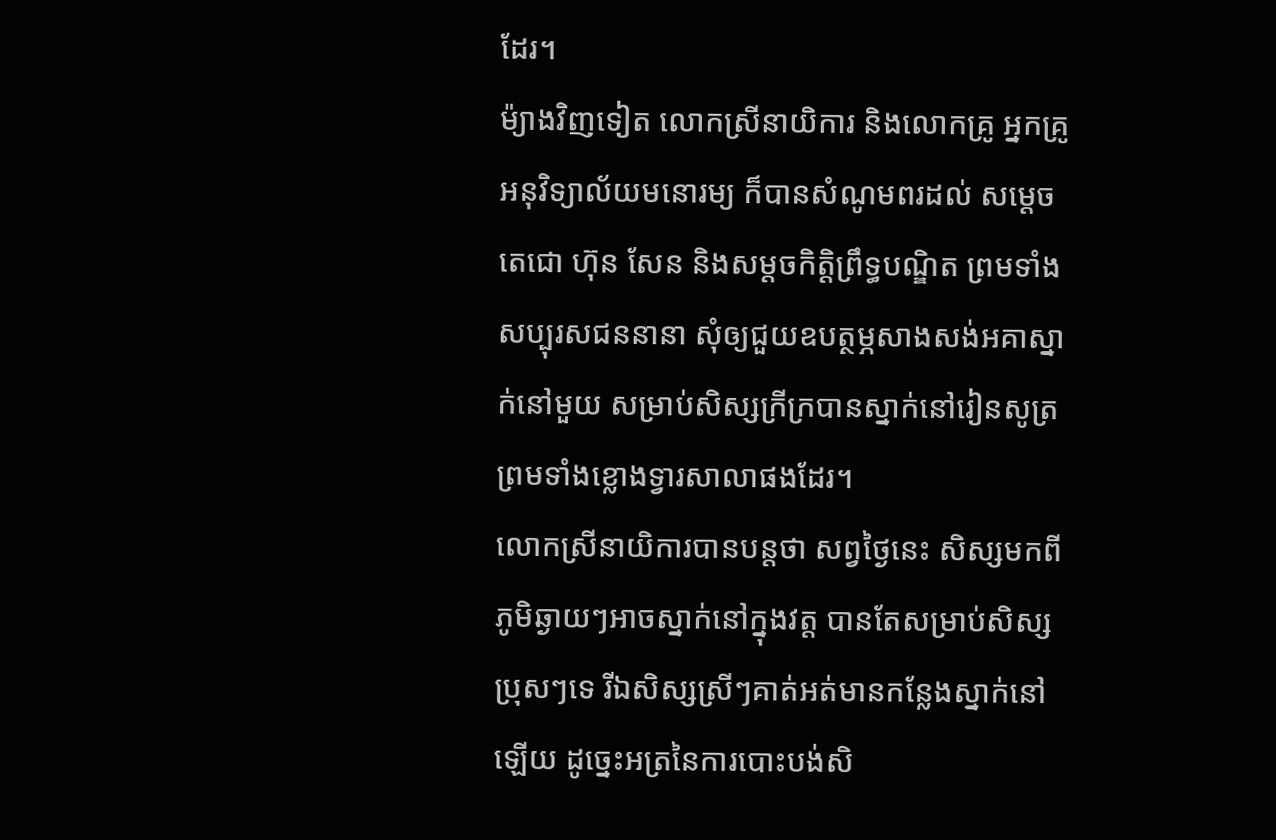ដែរ។
ម៉្យាងវិញទៀត លោកស្រីនាយិការ និងលោកគ្រូ អ្នកគ្រូអនុវិទ្យាល័យមនោរម្យ ក៏បានសំណូមពរដល់ សម្តេចតេជោ ហ៊ុន សែន និងសម្ដចកិត្តិព្រឹទ្ធបណ្ឌិត ព្រមទាំងសប្បុរសជននានា សុំឲ្យជួយឧបត្ថម្ភសាងសង់អគាស្នាក់នៅមួយ សម្រាប់សិស្សក្រីក្របានស្នាក់នៅរៀនសូត្រ ព្រមទាំងខ្លោងទ្វារសាលាផងដែរ។
លោកស្រីនាយិការបានបន្តថា សព្វថ្ងៃនេះ សិស្សមកពីភូមិឆ្ងាយៗអាចស្នាក់នៅក្នុងវត្ត បានតែសម្រាប់សិស្សប្រុសៗទេ រីឯសិស្សស្រីៗគាត់អត់មានកន្លែងស្នាក់នៅឡើយ ដូច្នេះអត្រនៃការបោះបង់សិ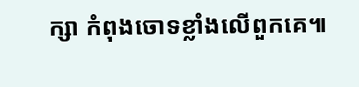ក្សា កំពុងចោទខ្លាំងលើពួកគេ៕